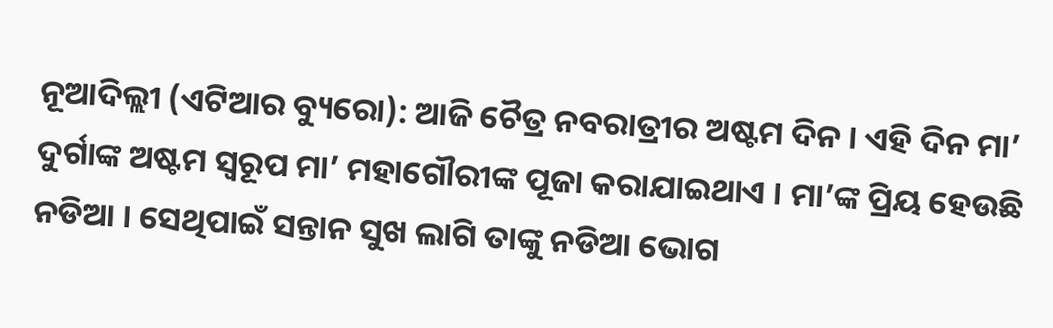ନୂଆଦିଲ୍ଲୀ (ଏଟିଆର ବ୍ୟୁରୋ): ଆଜି ଚୈତ୍ର ନବରାତ୍ରୀର ଅଷ୍ଟମ ଦିନ । ଏହି ଦିନ ମା’ ଦୁର୍ଗାଙ୍କ ଅଷ୍ଟମ ସ୍ୱରୂପ ମା’ ମହାଗୌରୀଙ୍କ ପୂଜା କରାଯାଇଥାଏ । ମା’ଙ୍କ ପ୍ରିୟ ହେଉଛି ନଡିଆ । ସେଥିପାଇଁ ସନ୍ତାନ ସୁଖ ଲାଗି ତାଙ୍କୁ ନଡିଆ ଭୋଗ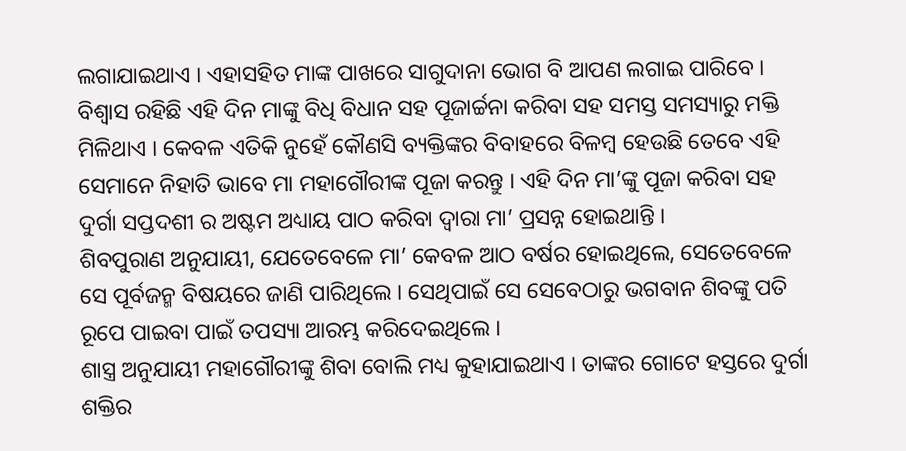ଲଗାଯାଇଥାଏ । ଏହାସହିତ ମାଙ୍କ ପାଖରେ ସାଗୁଦାନା ଭୋଗ ବି ଆପଣ ଲଗାଇ ପାରିବେ ।
ବିଶ୍ୱାସ ରହିଛି ଏହି ଦିନ ମାଙ୍କୁ ବିଧି ବିଧାନ ସହ ପୂଜାର୍ଚ୍ଚନା କରିବା ସହ ସମସ୍ତ ସମସ୍ୟାରୁ ମକ୍ତି ମିଳିଥାଏ । କେବଳ ଏତିକି ନୁହେଁ କୌଣସି ବ୍ୟକ୍ତିଙ୍କର ବିବାହରେ ବିଳମ୍ବ ହେଉଛି ତେବେ ଏହି ସେମାନେ ନିହାତି ଭାବେ ମା ମହାଗୌରୀଙ୍କ ପୂଜା କରନ୍ତୁ । ଏହି ଦିନ ମା’ଙ୍କୁ ପୂଜା କରିବା ସହ ଦୁର୍ଗା ସପ୍ତଦଶୀ ର ଅଷ୍ଟମ ଅଧ୍ୟାୟ ପାଠ କରିବା ଦ୍ୱାରା ମା’ ପ୍ରସନ୍ନ ହୋଇଥାନ୍ତି ।
ଶିବପୁରାଣ ଅନୁଯାୟୀ, ଯେତେବେଳେ ମା’ କେବଳ ଆଠ ବର୍ଷର ହୋଇଥିଲେ, ସେତେବେଳେ ସେ ପୂର୍ବଜନ୍ମ ବିଷୟରେ ଜାଣି ପାରିଥିଲେ । ସେଥିପାଇଁ ସେ ସେବେଠାରୁ ଭଗବାନ ଶିବଙ୍କୁ ପତି ରୂପେ ପାଇବା ପାଇଁ ତପସ୍ୟା ଆରମ୍ଭ କରିଦେଇଥିଲେ ।
ଶାସ୍ତ୍ର ଅନୁଯାୟୀ ମହାଗୌରୀଙ୍କୁ ଶିବା ବୋଲି ମଧ୍ୟ କୁହାଯାଇଥାଏ । ତାଙ୍କର ଗୋଟେ ହସ୍ତରେ ଦୁର୍ଗା ଶକ୍ତିର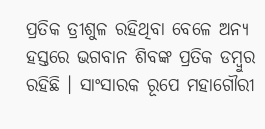ପ୍ରତିକ ତ୍ରୀଶୁଳ ରହିଥିବା ବେଳେ ଅନ୍ୟ ହସ୍ତରେ ଭଗବାନ ଶିବଙ୍କ ପ୍ରତିକ ଡମ୍ବୁର ରହିଛି । ସାଂସାରକ ରୂପେ ମହାଗୌରୀ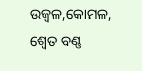ଉଜ୍ୱଳ,କୋମଳ, ଶ୍ୱେତ ବଣ୍ଣ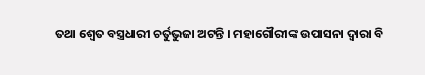ତଥା ଶ୍ୱେତ ବସ୍ତ୍ରଧାରୀ ଚର୍ତୁଭୁଜା ଅଟନ୍ତି । ମହାଗୌରୀଙ୍କ ଉପାସନା ଦ୍ୱାରା ବି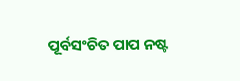ପୂର୍ବସଂଚିତ ପାପ ନଷ୍ଟ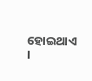ହୋଇଥାଏ ।